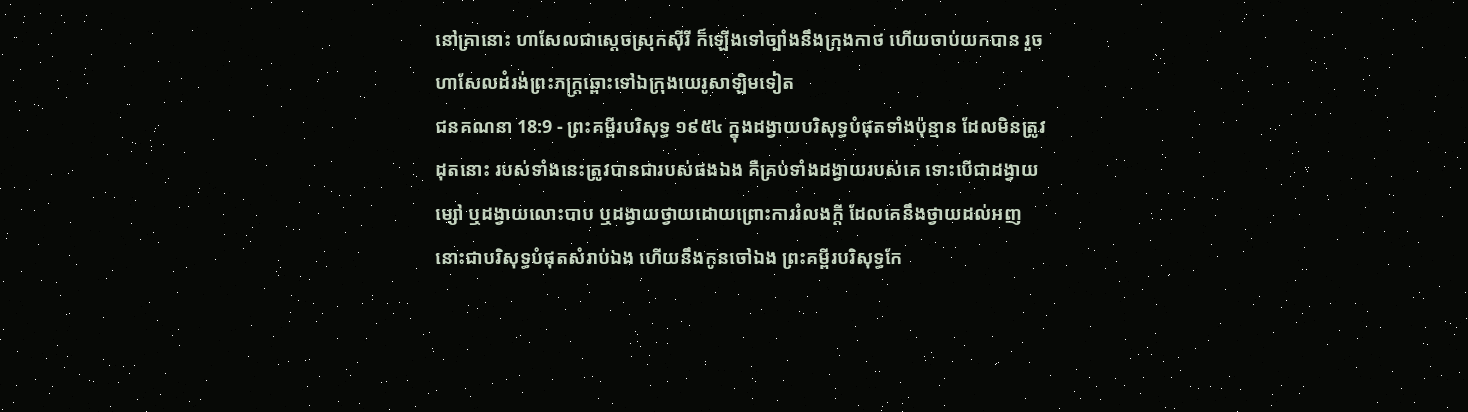នៅគ្រានោះ ហាសែលជាស្តេចស្រុកស៊ីរី ក៏ឡើងទៅច្បាំងនឹងក្រុងកាថ ហើយចាប់យកបាន រួចហាសែលដំរង់ព្រះភក្ត្រឆ្ពោះទៅឯក្រុងយេរូសាឡិមទៀត
ជនគណនា 18:9 - ព្រះគម្ពីរបរិសុទ្ធ ១៩៥៤ ក្នុងដង្វាយបរិសុទ្ធបំផុតទាំងប៉ុន្មាន ដែលមិនត្រូវដុតនោះ របស់ទាំងនេះត្រូវបានជារបស់ផងឯង គឺគ្រប់ទាំងដង្វាយរបស់គេ ទោះបើជាដង្វាយម្សៅ ឬដង្វាយលោះបាប ឬដង្វាយថ្វាយដោយព្រោះការរំលងក្តី ដែលគេនឹងថ្វាយដល់អញ នោះជាបរិសុទ្ធបំផុតសំរាប់ឯង ហើយនឹងកូនចៅឯង ព្រះគម្ពីរបរិសុទ្ធកែ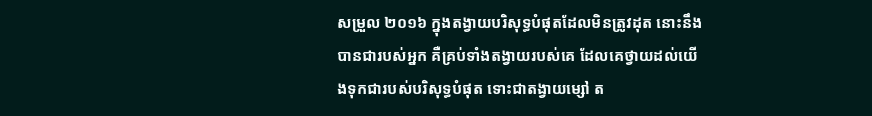សម្រួល ២០១៦ ក្នុងតង្វាយបរិសុទ្ធបំផុតដែលមិនត្រូវដុត នោះនឹងបានជារបស់អ្នក គឺគ្រប់ទាំងតង្វាយរបស់គេ ដែលគេថ្វាយដល់យើងទុកជារបស់បរិសុទ្ធបំផុត ទោះជាតង្វាយម្សៅ ត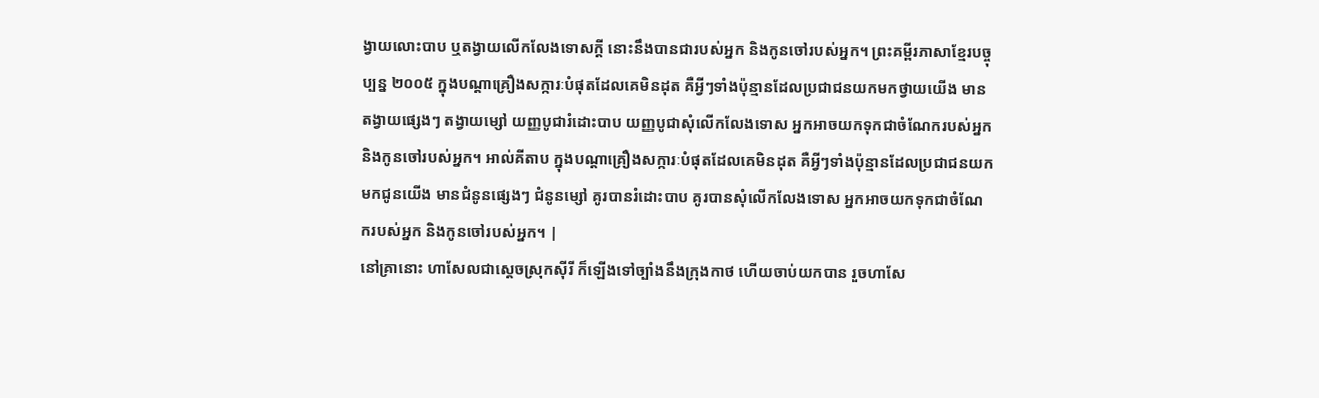ង្វាយលោះបាប ឬតង្វាយលើកលែងទោសក្តី នោះនឹងបានជារបស់អ្នក និងកូនចៅរបស់អ្នក។ ព្រះគម្ពីរភាសាខ្មែរបច្ចុប្បន្ន ២០០៥ ក្នុងបណ្ដាគ្រឿងសក្ការៈបំផុតដែលគេមិនដុត គឺអ្វីៗទាំងប៉ុន្មានដែលប្រជាជនយកមកថ្វាយយើង មានតង្វាយផ្សេងៗ តង្វាយម្សៅ យញ្ញបូជារំដោះបាប យញ្ញបូជាសុំលើកលែងទោស អ្នកអាចយកទុកជាចំណែករបស់អ្នក និងកូនចៅរបស់អ្នក។ អាល់គីតាប ក្នុងបណ្តាគ្រឿងសក្ការៈបំផុតដែលគេមិនដុត គឺអ្វីៗទាំងប៉ុន្មានដែលប្រជាជនយកមកជូនយើង មានជំនូនផ្សេងៗ ជំនូនម្សៅ គូរបានរំដោះបាប គូរបានសុំលើកលែងទោស អ្នកអាចយកទុកជាចំណែករបស់អ្នក និងកូនចៅរបស់អ្នក។ |
នៅគ្រានោះ ហាសែលជាស្តេចស្រុកស៊ីរី ក៏ឡើងទៅច្បាំងនឹងក្រុងកាថ ហើយចាប់យកបាន រួចហាសែ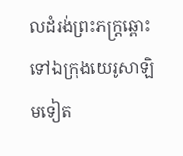លដំរង់ព្រះភក្ត្រឆ្ពោះទៅឯក្រុងយេរូសាឡិមទៀត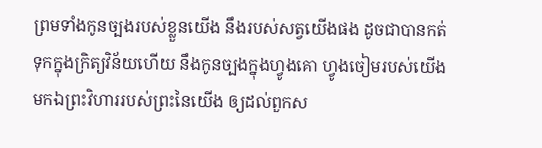ព្រមទាំងកូនច្បងរបស់ខ្លួនយើង នឹងរបស់សត្វយើងផង ដូចជាបានកត់ទុកក្នុងក្រិត្យវិន័យហើយ នឹងកូនច្បងក្នុងហ្វូងគោ ហ្វូងចៀមរបស់យើង មកឯព្រះវិហាររបស់ព្រះនៃយើង ឲ្យដល់ពួកស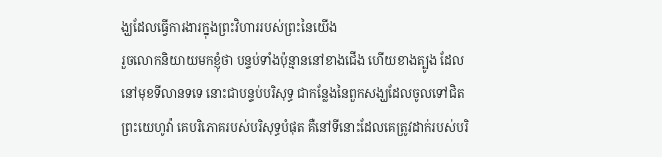ង្ឃដែលធ្វើការងារក្នុងព្រះវិហាររបស់ព្រះនៃយើង
រួចលោកនិយាយមកខ្ញុំថា បន្ទប់ទាំងប៉ុន្មាននៅខាងជើង ហើយខាងត្បូង ដែលនៅមុខទីលានទទេ នោះជាបន្ទប់បរិសុទ្ធ ជាកន្លែងនៃពួកសង្ឃដែលចូលទៅជិតព្រះយេហូវ៉ា គេបរិភោគរបស់បរិសុទ្ធបំផុត គឺនៅទីនោះដែលគេត្រូវដាក់របស់បរិ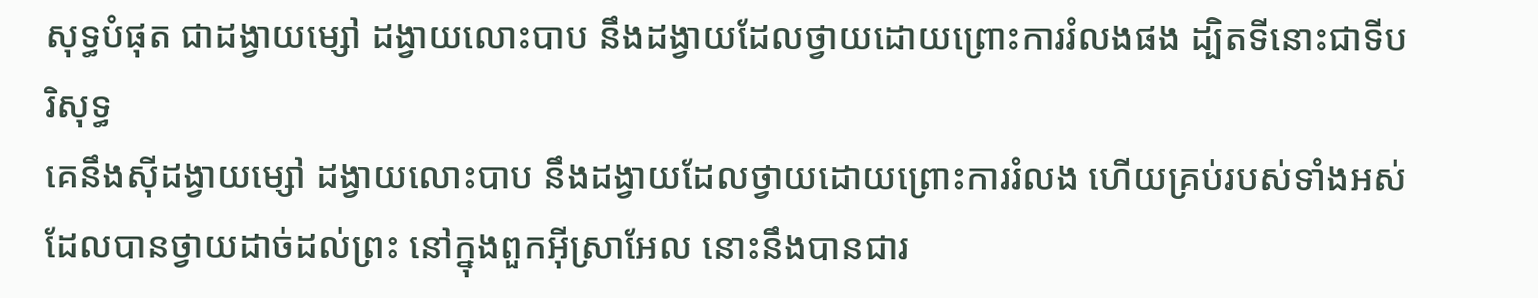សុទ្ធបំផុត ជាដង្វាយម្សៅ ដង្វាយលោះបាប នឹងដង្វាយដែលថ្វាយដោយព្រោះការរំលងផង ដ្បិតទីនោះជាទីបរិសុទ្ធ
គេនឹងស៊ីដង្វាយម្សៅ ដង្វាយលោះបាប នឹងដង្វាយដែលថ្វាយដោយព្រោះការរំលង ហើយគ្រប់របស់ទាំងអស់ ដែលបានថ្វាយដាច់ដល់ព្រះ នៅក្នុងពួកអ៊ីស្រាអែល នោះនឹងបានជារ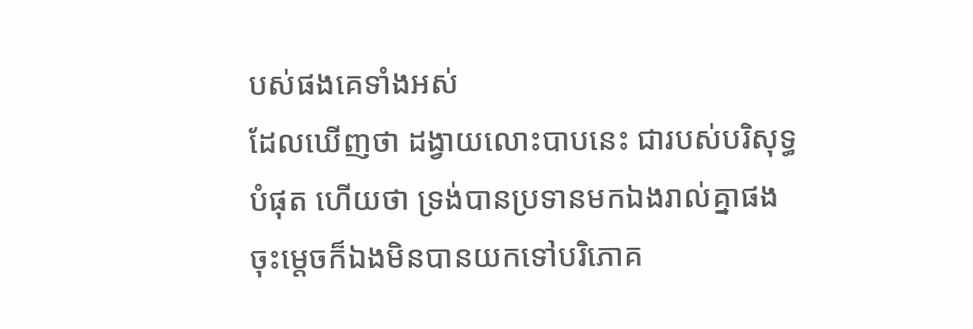បស់ផងគេទាំងអស់
ដែលឃើញថា ដង្វាយលោះបាបនេះ ជារបស់បរិសុទ្ធបំផុត ហើយថា ទ្រង់បានប្រទានមកឯងរាល់គ្នាផង ចុះម្តេចក៏ឯងមិនបានយកទៅបរិភោគ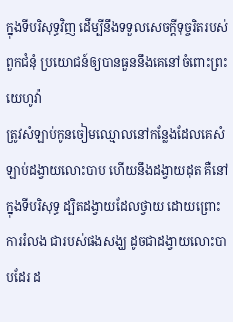ក្នុងទីបរិសុទ្ធវិញ ដើម្បីនឹងទទួលសេចក្ដីទុច្ចរិតរបស់ពួកជំនុំ ប្រយោជន៍ឲ្យបានធួននឹងគេនៅចំពោះព្រះយេហូវ៉ា
ត្រូវសំឡាប់កូនចៀមឈ្មោលនៅកន្លែងដែលគេសំឡាប់ដង្វាយលោះបាប ហើយនឹងដង្វាយដុត គឺនៅក្នុងទីបរិសុទ្ធ ដ្បិតដង្វាយដែលថ្វាយ ដោយព្រោះការរំលង ជារបស់ផងសង្ឃ ដូចជាដង្វាយលោះបាបដែរ ដ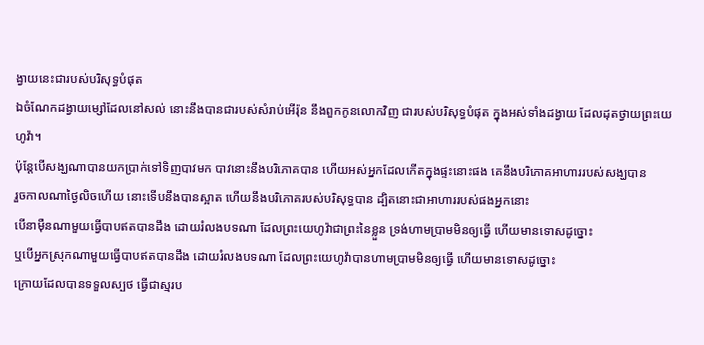ង្វាយនេះជារបស់បរិសុទ្ធបំផុត
ឯចំណែកដង្វាយម្សៅដែលនៅសល់ នោះនឹងបានជារបស់សំរាប់អើរ៉ុន នឹងពួកកូនលោកវិញ ជារបស់បរិសុទ្ធបំផុត ក្នុងអស់ទាំងដង្វាយ ដែលដុតថ្វាយព្រះយេហូវ៉ា។
ប៉ុន្តែបើសង្ឃណាបានយកប្រាក់ទៅទិញបាវមក បាវនោះនឹងបរិភោគបាន ហើយអស់អ្នកដែលកើតក្នុងផ្ទះនោះផង គេនឹងបរិភោគអាហាររបស់សង្ឃបាន
រួចកាលណាថ្ងៃលិចហើយ នោះទើបនឹងបានស្អាត ហើយនឹងបរិភោគរបស់បរិសុទ្ធបាន ដ្បិតនោះជាអាហាររបស់ផងអ្នកនោះ
បើនាម៉ឺនណាមួយធ្វើបាបឥតបានដឹង ដោយរំលងបទណា ដែលព្រះយេហូវ៉ាជាព្រះនៃខ្លួន ទ្រង់ហាមប្រាមមិនឲ្យធ្វើ ហើយមានទោសដូច្នោះ
ឬបើអ្នកស្រុកណាមួយធ្វើបាបឥតបានដឹង ដោយរំលងបទណា ដែលព្រះយេហូវ៉ាបានហាមប្រាមមិនឲ្យធ្វើ ហើយមានទោសដូច្នោះ
ក្រោយដែលបានទទួលស្បថ ធ្វើជាស្មរប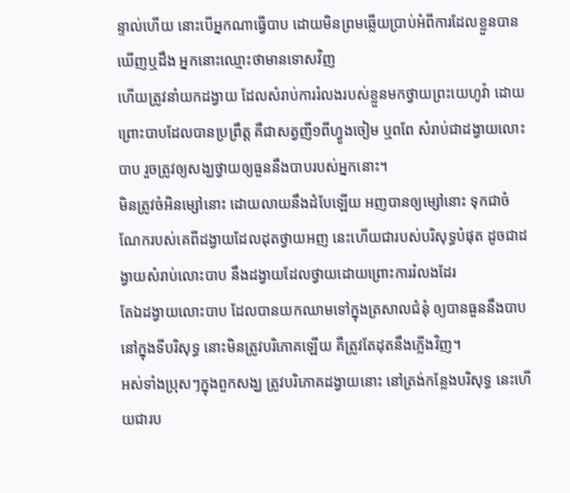ន្ទាល់ហើយ នោះបើអ្នកណាធ្វើបាប ដោយមិនព្រមឆ្លើយប្រាប់អំពីការដែលខ្លួនបានឃើញឬដឹង អ្នកនោះឈ្មោះថាមានទោសវិញ
ហើយត្រូវនាំយកដង្វាយ ដែលសំរាប់ការរំលងរបស់ខ្លួនមកថ្វាយព្រះយេហូវ៉ា ដោយព្រោះបាបដែលបានប្រព្រឹត្ត គឺជាសត្វញី១ពីហ្វូងចៀម ឬពពែ សំរាប់ជាដង្វាយលោះបាប រួចត្រូវឲ្យសង្ឃថ្វាយឲ្យធួននឹងបាបរបស់អ្នកនោះ។
មិនត្រូវចំអិនម្សៅនោះ ដោយលាយនឹងដំបែឡើយ អញបានឲ្យម្សៅនោះ ទុកជាចំណែករបស់គេពីដង្វាយដែលដុតថ្វាយអញ នេះហើយជារបស់បរិសុទ្ធបំផុត ដូចជាដង្វាយសំរាប់លោះបាប នឹងដង្វាយដែលថ្វាយដោយព្រោះការរំលងដែរ
តែឯដង្វាយលោះបាប ដែលបានយកឈាមទៅក្នុងត្រសាលជំនុំ ឲ្យបានធួននឹងបាបនៅក្នុងទីបរិសុទ្ធ នោះមិនត្រូវបរិភោគឡើយ គឺត្រូវតែដុតនឹងភ្លើងវិញ។
អស់ទាំងប្រុសៗក្នុងពួកសង្ឃ ត្រូវបរិភោគដង្វាយនោះ នៅត្រង់កន្លែងបរិសុទ្ធ នេះហើយជារប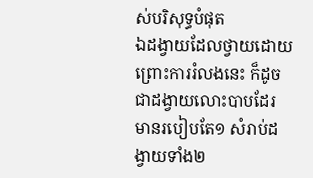ស់បរិសុទ្ធបំផុត
ឯដង្វាយដែលថ្វាយដោយព្រោះការរំលងនេះ ក៏ដូចជាដង្វាយលោះបាបដែរ មានរបៀបតែ១ សំរាប់ដង្វាយទាំង២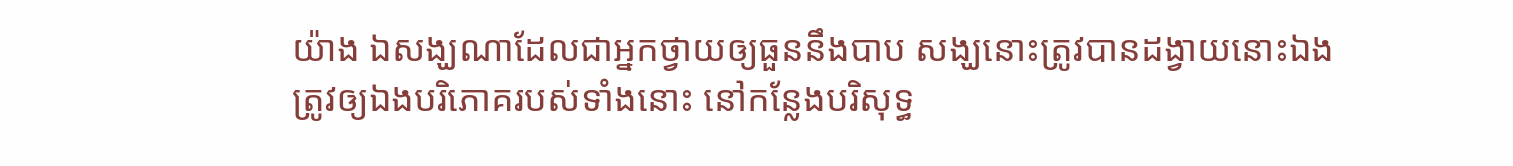យ៉ាង ឯសង្ឃណាដែលជាអ្នកថ្វាយឲ្យធួននឹងបាប សង្ឃនោះត្រូវបានដង្វាយនោះឯង
ត្រូវឲ្យឯងបរិភោគរបស់ទាំងនោះ នៅកន្លែងបរិសុទ្ធ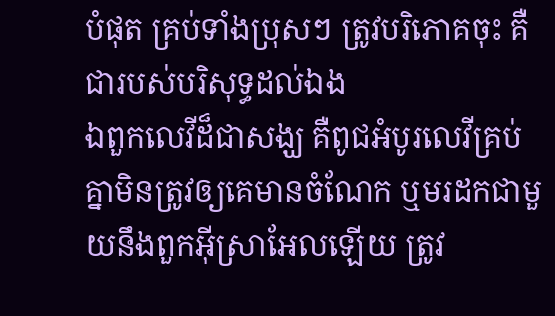បំផុត គ្រប់ទាំងប្រុសៗ ត្រូវបរិភោគចុះ គឺជារបស់បរិសុទ្ធដល់ឯង
ឯពួកលេវីដ៏ជាសង្ឃ គឺពូជអំបូរលេវីគ្រប់គ្នាមិនត្រូវឲ្យគេមានចំណែក ឬមរដកជាមួយនឹងពួកអ៊ីស្រាអែលឡើយ ត្រូវ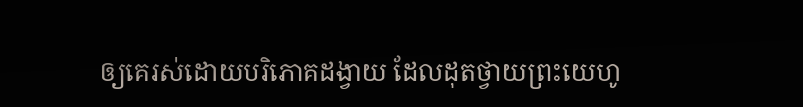ឲ្យគេរស់ដោយបរិភោគដង្វាយ ដែលដុតថ្វាយព្រះយេហូ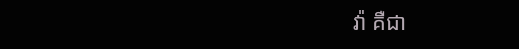វ៉ា គឺជា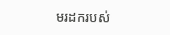មរដករបស់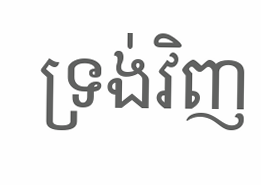ទ្រង់វិញ